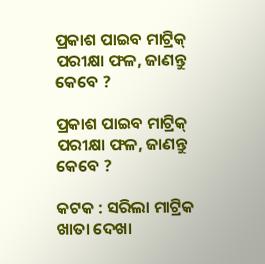ପ୍ରକାଶ ପାଇବ ମାଟ୍ରିକ୍‌ ପରୀକ୍ଷା ଫଳ, ଜାଣନ୍ତୁ କେବେ ?

ପ୍ରକାଶ ପାଇବ ମାଟ୍ରିକ୍‌ ପରୀକ୍ଷା ଫଳ, ଜାଣନ୍ତୁ କେବେ ?

କଟକ : ସରିଲା ମାଟ୍ରିକ ଖାତା ଦେଖା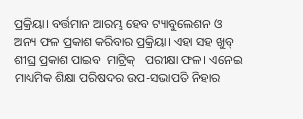ପ୍ରକ୍ରିୟା। ବର୍ତ୍ତମାନ ଆରମ୍ଭ ହେବ ଟ୍ୟାବୁଲେଶନ ଓ ଅନ୍ୟ ଫଳ ପ୍ରକାଶ କରିବାର ପ୍ରକ୍ରିୟା। ଏହା ସହ ଖୁବ୍ ଶୀଘ୍ର ପ୍ରକାଶ ପାଇବ  ମାଟ୍ରିକ୍‌   ପରୀକ୍ଷା ଫଳ। ଏନେଇ  ମାଧ୍ୟମିକ ଶିକ୍ଷା ପରିଷଦର ଉପ-ସଭାପତି ନିହାର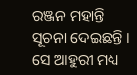ରଞ୍ଜନ ମହାନ୍ତି ସୂଚନା ଦେଇଛନ୍ତି । ସେ ଆହୁରୀ ମଧ୍ୟ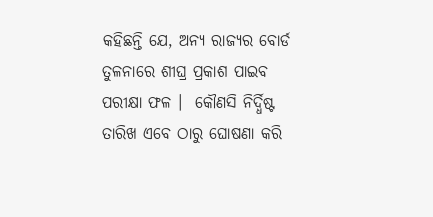କହିଛନ୍ତି ଯେ, ଅନ୍ୟ ରାଜ୍ୟର ବୋର୍ଡ ତୁଳନାରେ ଶୀଘ୍ର ପ୍ରକାଶ ପାଇବ ପରୀକ୍ଷା ଫଳ ।  କୌଣସି ନିର୍ଦ୍ଧିଷ୍ଟ ତାରିଖ ଏବେ ଠାରୁ ଘୋଷଣା କରି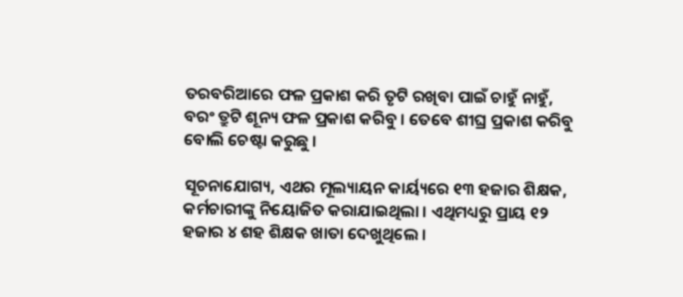ତରବରିଆରେ ଫଳ ପ୍ରକାଶ କରି ତୃଟି ରଖିବା ପାଇଁ ଚାହୁଁ ନାହୁଁ,  ବରଂ ତ୍ରୁଟି ଶୂନ୍ୟ ଫଳ ପ୍ରକାଶ କରିବୁ । ତେବେ ଶୀଘ୍ର ପ୍ରକାଶ କରିବୁ ବୋଲି ଚେଷ୍ଟା କରୁଛୁ ।

ସୂଚନାଯୋଗ୍ୟ, ଏଥର ମୂଲ୍ୟାୟନ କାର୍ୟ୍ୟରେ ୧୩ ହଜାର ଶିକ୍ଷକ, କର୍ମଚାରୀଙ୍କୁ ନିୟୋଜିତ କରାଯାଇଥିଲା । ଏଥିମଧ୍ୟରୁ ପ୍ରାୟ ୧୨ ହଜାର ୪ ଶହ ଶିକ୍ଷକ ଖାତା ଦେଖୁଥିଲେ ।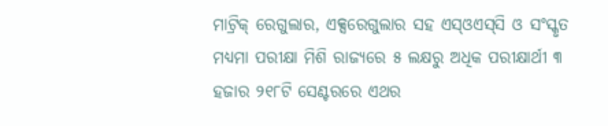ମାଟ୍ରିକ୍‌ ରେଗୁଲାର, ଏକ୍ସରେଗୁଲାର ସହ ଏସ୍‌ଓଏସ୍‌ସି ଓ ସଂସ୍କୃତ ମଧ୍ୟମା ପରୀକ୍ଷା ମିଶି ରାଜ୍ୟରେ ୫ ଲକ୍ଷରୁ ଅଧିକ ପରୀକ୍ଷାର୍ଥୀ ୩ ହଜାର ୨୧୮ଟି ସେଣ୍ଟରରେ ଏଥର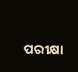ପରୀକ୍ଷା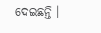ଦେଇଛନ୍ତି ।